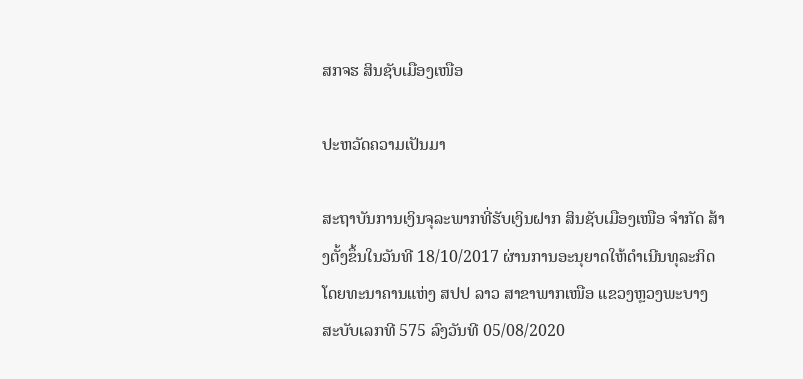ສກຈຮ ສິນຊັບເມືອງເໜືອ

ປະຫວັດຄວາມເປັນມາ

ສະຖາບັນການເງິນຈຸລະພາກທີ່ຮັບເງິນຝາກ ສິນຊັບເມືອງເໜືອ ຈຳກັດ ສ້າງຕັ້ງຂຶ້ນໃນວັນທີ 18/10/2017 ຜ່ານການອະນຸຍາດໃຫ້ດຳເນີນທຸລະກິດໂດຍທະນາຄານແຫ່ງ ສປປ ລາວ ສາຂາພາກເໜືອ ແຂວງຫຼວງພະບາງ ສະບັບເລກທີ 575 ລົງວັນທີ 05/08/2020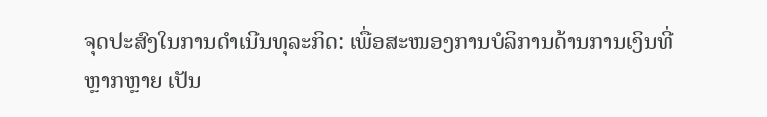ຈຸດປະສົງໃນການດຳເນີນທຸລະກິດ: ເພື່ອສະໜອງການບໍລິການດ້ານການເງິນທີ່ຫຼາກຫຼາຍ ເປັນ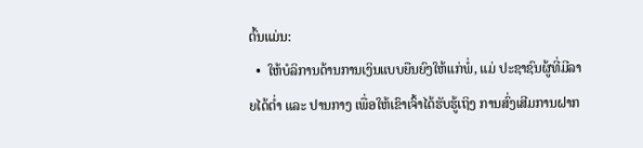ຕົ້ນແມ່ນ:
  •  ໃຫ້ບໍລິການດ້ານການເງິນແບບຍືນຍົງໃຫ້ແກ່ພໍ່, ແມ່ ປະຊາຊົນຜູ້ທີ່ມີລາຍໄດ້ຕ່ຳ ແລະ ປານກາງ ເພື່ອໃຫ້ເຂົາເຈົ້າໄດ້ຮັບຮູ້ເຖິງ ການສົ່ງເສີມການຝາກ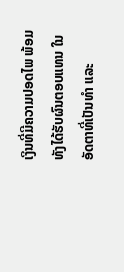ເງິນທີ່ມີຄວາມປອດໄພ ພ້ອມທັງໄດ້ຮັບຜົນຕອບແທນ ໃນອັດຕາທີ່ເປັນທຳ ແລະ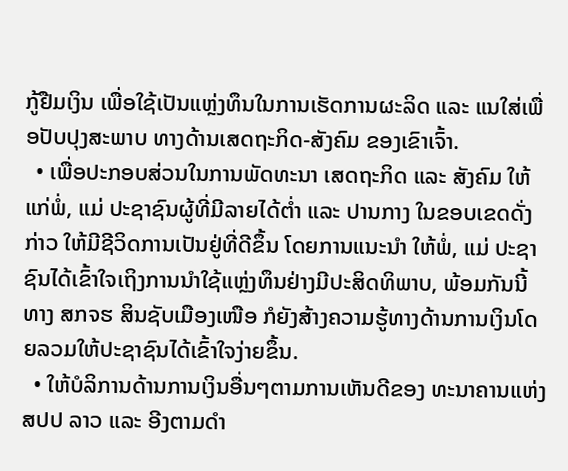ກູ້ຢືມເງິນ ເພື່ອໃຊ້ເປັນແຫຼ່ງທຶນໃນການເຮັດການຜະລິດ ແລະ ແນໃສ່ເພື່ອປັບປຸງສະພາບ ທາງດ້ານເສດຖະກິດ-ສັງຄົມ ຂອງເຂົາເຈົ້າ.
  • ເພື່ອປະກອບສ່ວນໃນການພັດທະນາ ເສດຖະກິດ ແລະ ສັງຄົມ ໃຫ້ແກ່ພໍ່, ແມ່ ປະຊາຊົນຜູ້ທີ່ມີລາຍໄດ້ຕ່ຳ ແລະ ປານກາງ ໃນຂອບເຂດດັ່ງກ່າວ ໃຫ້ມີຊີວິດການເປັນຢູ່ທີ່ດີຂຶ້ນ ໂດຍການແນະນຳ ໃຫ້ພໍ່, ແມ່ ປະຊາຊົນໄດ້ເຂົ້າໃຈເຖິງການນຳໃຊ້ແຫຼ່ງທຶນຢ່າງມີປະສິດທິພາບ, ພ້ອມກັນນີ້ທາງ ສກຈຮ ສິນຊັບເມືອງເໜືອ ກໍຍັງສ້າງຄວາມຮູ້ທາງດ້ານການເງິນໂດຍລວມໃຫ້ປະຊາຊົນໄດ້ເຂົ້າໃຈງ່າຍຂຶ້ນ.
  • ໃຫ້ບໍລິການດ້ານການເງິນອື່ນໆຕາມການເຫັນດີຂອງ ທະນາຄານແຫ່ງ ສປປ ລາວ ແລະ ອີງຕາມດຳ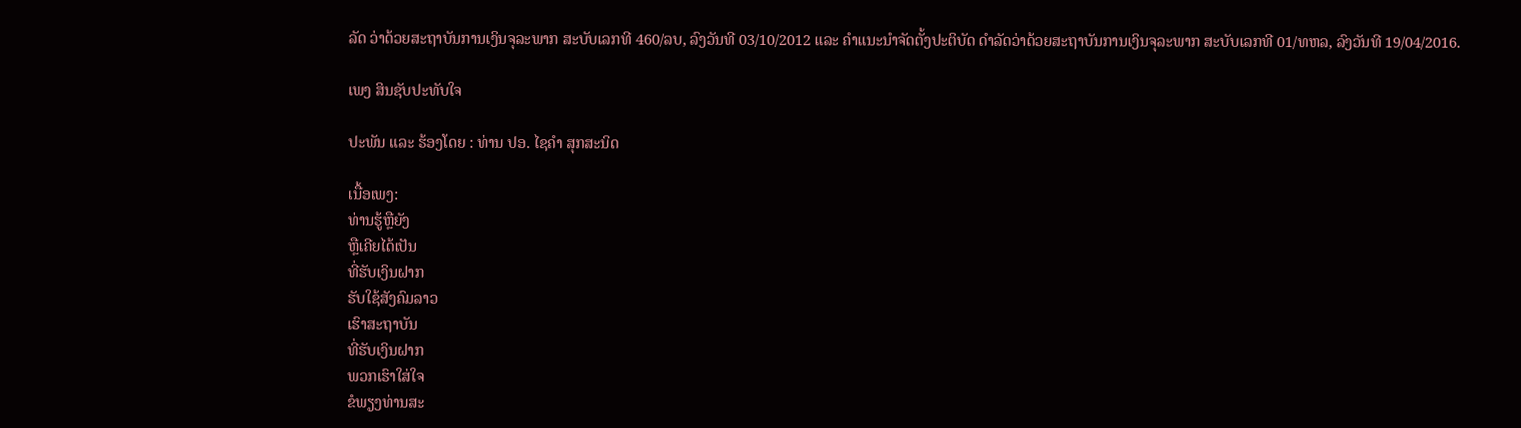ລັດ ວ່າດ້ວຍສະຖາບັນການເງິນຈຸລະພາກ ສະບັບເລກທີ 460/ລບ, ລົງວັນທີ 03/10/2012 ແລະ ຄຳແນະນຳຈັດຕັ້ງປະຕິບັດ ດຳລັດວ່າດ້ວຍສະຖາບັນການເງິນຈຸລະພາກ ສະບັບເລກທີ 01/ທຫລ, ລົງວັນທີ 19/04/2016.

ເພງ ສິນຊັບປະທັບໃຈ

ປະພັນ ແລະ ຮ້ອງໂດຍ : ທ່ານ ປອ. ໄຊຄຳ ສຸກສະນິດ

ເນື້ອເພງ:
ທ່ານຮູ້ຫຼືຍັງ
ຫຼືເຄີຍໄດ້ເປັນ
ທີ່ຮັບເງິນຝາກ
ຮັບໃຊ້ສັງຄົມລາວ
ເຮົາສະຖາບັນ
ທີ່ຮັບເງິນຝາກ
ພວກເຮົາໃສ່ໃຈ
ຂໍພຽງທ່ານສະ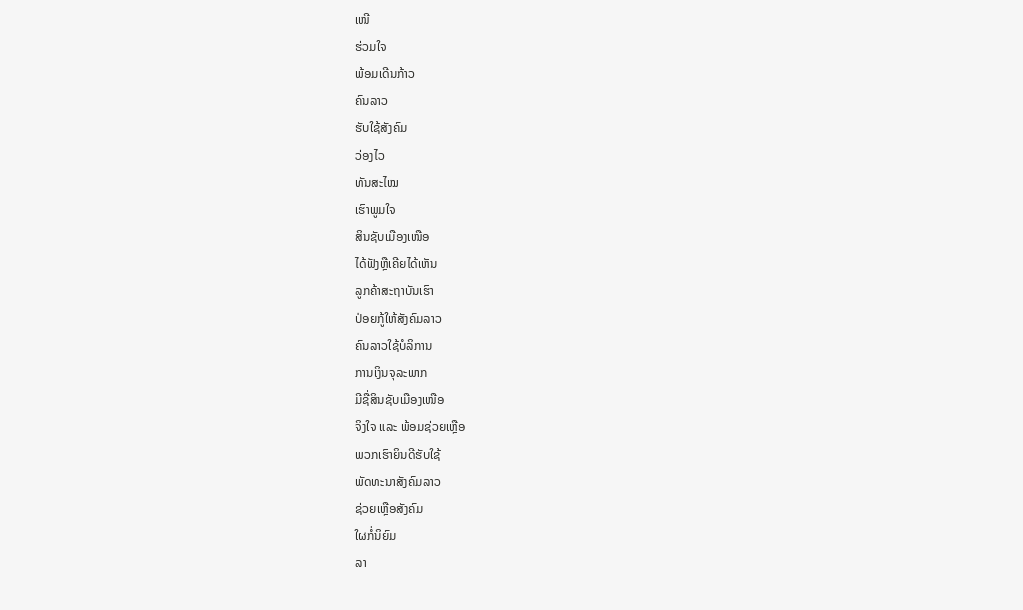ເໜີ
ຮ່ວມໃຈ
ພ້ອມເດີນກ້າວ
ຄົນລາວ
ຮັບໃຊ້ສັງຄົມ
ວ່ອງໄວ
ທັນສະໄໝ
ເຮົາພູມໃຈ
ສິນຊັບເມືອງເໜືອ
ໄດ້ຟັງຫຼືເຄີຍໄດ້ເຫັນ
ລູກຄ້າສະຖາບັນເຮົາ
ປ່ອຍກູ້ໃຫ້ສັງຄົມລາວ
ຄົນລາວໃຊ້ບໍລິການ
ການເງິນຈຸລະພາກ
ມີຊື່ສິນຊັບເມືອງເໜືອ
ຈິງໃຈ ແລະ ພ້ອມຊ່ວຍເຫຼືອ
ພວກເຮົາຍິນດີຮັບໃຊ້
ພັດທະນາສັງຄົມລາວ
ຊ່ວຍເຫຼືອສັງຄົມ
ໃຜກໍ່ນິຍົມ
ລາ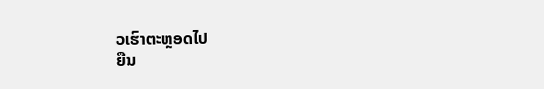ວເຮົາຕະຫຼອດໄປ
ຍືນ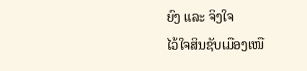ຍົງ ແລະ ຈິງໃຈ
ໄວ້ໃຈສິນຊັບເມືອງເໜື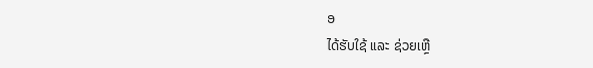ອ
ໄດ້ຮັບໃຊ້ ແລະ ຊ່ວຍເຫຼື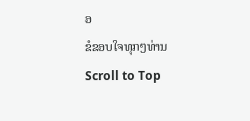ອ
ຂໍຂອບໃຈທຸກໆທ່ານ
Scroll to Top